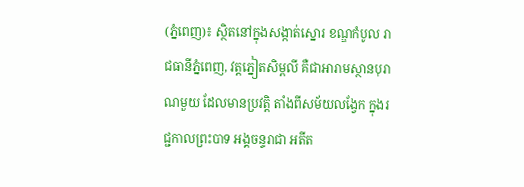(ភ្នំពេញ)៖ ស្ថិតនៅក្នុងសង្កាត់ស្នោរ ខណ្ឌកំបូល រាជធានីភ្នំពេញ, វត្តភ្នៀតសិម្ពលី គឺជាអារាមស្ថានបុរាណមួយ ដែលមានប្រវត្តិ តាំងពីសម័យលង្វែក ក្នុងរជ្ជកាលព្រះបាទ អង្គចន្ទរាជា អតីត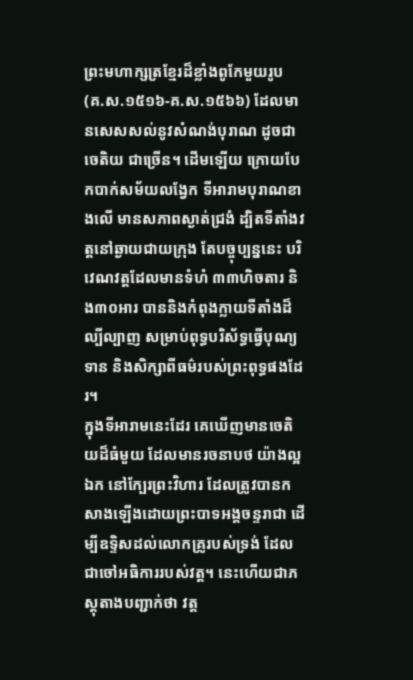ព្រះមហាក្សត្រខ្មែរដ៏ខ្លាំងពូកែមួយរូប (គ.ស.១៥១៦-គ.ស.១៥៦៦) ដែលមានសេសសល់នូវសំណង់បុរាណ ដូចជា ចេតិយ ជាច្រើន។ ដើមឡើយ ក្រោយបែកបាក់សម័យលង្វែក ទីអារាមបុរាណខាងលើ មានសភាពស្ងាត់ជ្រងំ ដ្បិតទីតាំងវត្តនៅឆ្ងាយជាយក្រុង តែបច្ចុប្បន្ននេះ បរិវេណវត្តដែលមានទំហំ ៣៣ហិចតារ និង៣០អារ បាននិងកំពុងក្លាយទីតាំងដ៏ល្បីល្បាញ សម្រាប់ពុទ្ធបរិស័ទ្ធធ្វើបុណ្យទាន និងសិក្សាពីធម៌របស់ព្រះពុទ្ធផងដែរ។
ក្នុងទីអារាមនេះដែរ គេឃើញមានចេតិយដ៏ធំមួយ ដែលមានរចនាបថ យ៉ាងល្អឯក នៅក្បែរព្រះវិហារ ដែលត្រូវបានកសាងឡើងដោយព្រះបាទអង្គចន្ទរាជា ដើម្បីឧទ្ទិសដល់លោកគ្រូរបស់ទ្រង់ ដែលជាចៅអធិការរបស់វត្ត។ នេះហើយជាភស្តុតាងបញ្ជាក់ថា វត្ត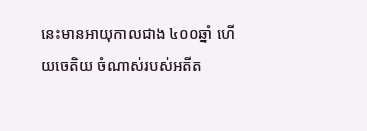នេះមានអាយុកាលជាង ៤០០ឆ្នាំ ហើយចេតិយ ចំណាស់របស់អតីត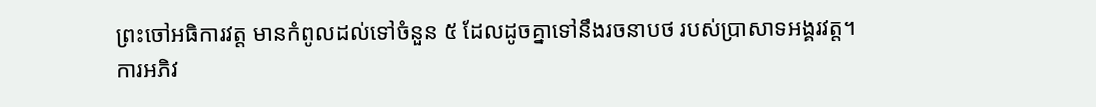ព្រះចៅអធិការវត្ត មានកំពូលដល់ទៅចំនួន ៥ ដែលដូចគ្នាទៅនឹងរចនាបថ របស់ប្រាសាទអង្គរវត្ត។
ការអភិវ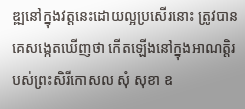ឌ្ឍនៅក្នុងវត្តនេះដោយល្អប្រសើរនោះ ត្រូវបានគេសង្កេតឃើញថា កើតឡើងនៅក្នុងអាណត្តិរបស់ព្រះសិរីកោសល សុំ សុខា ឧ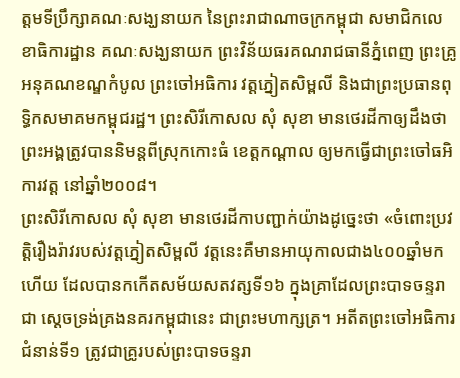ត្តមទីប្រឹក្សាគណៈសង្ឃនាយក នៃព្រះរាជាណាចក្រកម្ពុជា សមាជិកលេខាធិការដ្ឋាន គណៈសង្ឃនាយក ព្រះវិន័យធរគណរាជធានីភ្នំពេញ ព្រះគ្រូអនុគណខណ្ឌកំបូល ព្រះចៅអធិការ វត្តភ្នៀតសិម្ពលី និងជាព្រះប្រធានពុទ្ធិកសមាគមកម្ពុជរដ្ឋ។ ព្រះសិរីកោសល សុំ សុខា មានថេរដីកាឲ្យដឹងថា ព្រះអង្គត្រូវបាននិមន្តពីស្រុកកោះធំ ខេត្តកណ្តាល ឲ្យមកធ្វើជាព្រះចៅធអិការវត្ត នៅឆ្នាំ២០០៨។
ព្រះសិរីកោសល សុំ សុខា មានថេរដីកាបញ្ជាក់យ៉ាងដូច្នេះថា «ចំពោះប្រវត្តិរឿងរ៉ាវរបស់វត្តភ្នៀតសិម្ពលី វត្តនេះគឺមានអាយុកាលជាង៤០០ឆ្នាំមកហើយ ដែលបានកកើតសម័យសតវត្សទី១៦ ក្នុងគ្រាដែលព្រះបាទចន្ទរាជា ស្ដេចទ្រង់គ្រងនគរកម្ពុជានេះ ជាព្រះមហាក្សត្រ។ អតីតព្រះចៅអធិការជំនាន់ទី១ ត្រូវជាគ្រូរបស់ព្រះបាទចន្ទរា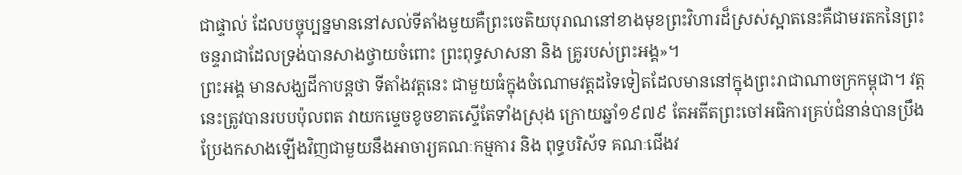ជាផ្ទាល់ ដែលបច្ចុប្បន្នមាននៅសល់ទីតាំងមួយគឺព្រះចេតិយបុរាណនៅខាងមុខព្រះវិហារដ៏ស្រស់ស្អាតនេះគឺជាមរតកនៃព្រះចន្ទរាជាដែលទ្រង់បានសាងថ្វាយចំពោះ ព្រះពុទ្ធសាសនា និង គ្រូរបស់ព្រះអង្គ»។
ព្រះអង្គ មានសង្ឃដីកាបន្តថា ទីតាំងវត្តនេះ ជាមួយធំក្នុងចំណោមវត្តដទៃទៀតដែលមាននៅក្នុងព្រះរាជាណាចក្រកម្ពុជា។ វត្តនេះត្រូវបានរបបប៉ុលពត វាយកម្ទេចខូចខាតស្ទើតែទាំងស្រុង ក្រោយឆ្នាំ១៩៧៩ តែអតីតព្រះចៅអធិការគ្រប់ជំនាន់បានប្រឹងប្រែងកសាងឡើងវិញជាមួយនឹងអាចារ្យគណៈកម្មការ និង ពុទ្ធបរិស័ទ គណៈជើងវ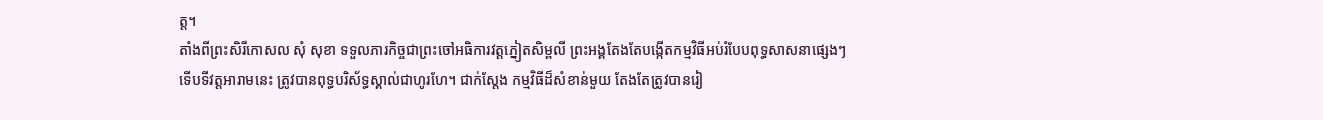ត្ត។
តាំងពីព្រះសិរីកោសល សុំ សុខា ទទួលភារកិច្ចជាព្រះចៅអធិការវត្តភ្នៀតសិម្ពលី ព្រះអង្គតែងតែបង្កើតកម្មវិធីអប់រំបែបពុទ្ធសាសនាផ្សេងៗ ទើបទីវត្តអារាមនេះ ត្រូវបានពុទ្ធបរិស័ទ្ធស្គាល់ជាហូរហែ។ ជាក់ស្តែង កម្មវិធីដ៏សំខាន់មួយ តែងតែត្រូវបានរៀ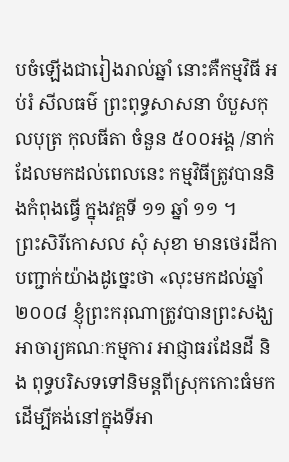បចំឡើងជារៀងរាល់ឆ្នាំ នោះគឺកម្មវិធី អប់រំ សីលធម៌ ព្រះពុទ្ធសាសនា បំបួសកុលបុត្រ កុលធីតា ចំនួន ៥០០អង្គ /នាក់ ដែលមកដល់ពេលនេះ កម្មវិធីត្រូវបាននិងកំពុងធ្វើ ក្នុងវគ្គទី ១១ ឆ្នាំ ១១ ។
ព្រះសិរីកោសល សុំ សុខា មានថេរដីកាបញ្ជាក់យ៉ាងដូច្នេះថា «លុះមកដល់ឆ្នាំ២០០៨ ខ្ញុំព្រះករុណាត្រូវបានព្រះសង្ឃអាចារ្យគណៈកម្មការ អាជ្ញាធរដែនដី និង ពុទ្ធបរិសទទៅនិមន្តពីស្រុកកោះធំមក ដើម្បីគង់នៅក្នុងទីអា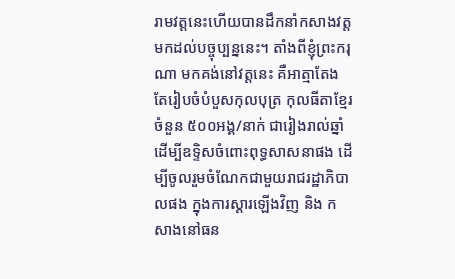រាមវត្តនេះហើយបានដឹកនាំកសាងវត្តមកដល់បច្ចុប្បន្ននេះ។ តាំងពីខ្ញុំព្រះករុណា មកគង់នៅវត្តនេះ គឺអាត្មាតែងតែរៀបចំបំបួសកុលបុត្រ កុលធីតាខ្មែរ ចំនួន ៥០០អង្គ/នាក់ ជារៀងរាល់ឆ្នាំ ដើម្បីឧទ្ទិសចំពោះពុទ្ធសាសនាផង ដើម្បីចូលរួមចំណែកជាមួយរាជរដ្ឋាភិបាលផង ក្នុងការស្ដារឡើងវិញ និង កសាងនៅធន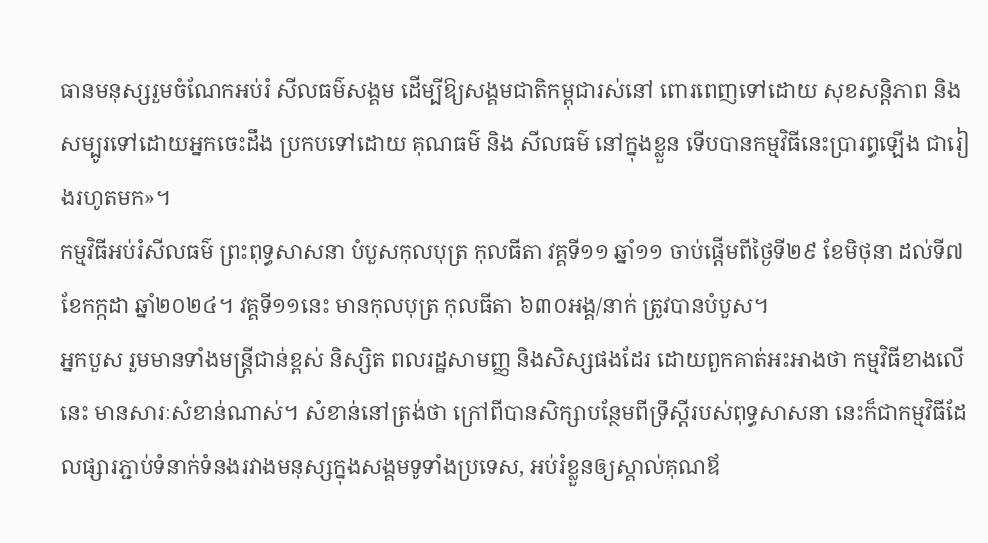ធានមនុស្សរួមចំណែកអប់រំ សីលធម៌សង្គម ដើម្បីឱ្យសង្គមជាតិកម្ពុជារស់នៅ ពោរពេញទៅដោយ សុខសន្តិភាព និងសម្បូរទៅដោយអ្នកចេះដឹង ប្រកបទៅដោយ គុណធម៌ និង សីលធម៌ នៅក្នុងខ្លួន ទើបបានកម្មវិធីនេះប្រារព្ធឡើង ជារៀងរហូតមក»។
កម្មវិធីអប់រំសីលធម៌ ព្រះពុទ្ធសាសនា បំបួសកុលបុត្រ កុលធីតា វគ្គទី១១ ឆ្នាំ១១ ចាប់ផ្តើមពីថ្ងៃទី២៩ ខែមិថុនា ដល់ទី៧ ខែកក្កដា ឆ្នាំ២០២៤។ វគ្គទី១១នេះ មានកុលបុត្រ កុលធីតា ៦៣០អង្គ/នាក់ ត្រូវបានបំបួស។
អ្នកបួស រួមមានទាំងមន្ត្រីជាន់ខ្ពស់ និស្សិត ពលរដ្ឋសាមញ្ញ និងសិស្សផងដែរ ដោយពួកគាត់អះអាងថា កម្មវិធីខាងលើនេះ មានសារៈសំខាន់ណាស់។ សំខាន់នៅត្រង់ថា ក្រៅពីបានសិក្សាបន្ថែមពីទ្រឹស្តីរបស់ពុទ្ធសាសនា នេះក៏ជាកម្មវិធីដែលផ្សារភ្ជាប់ទំនាក់ទំនងរវាងមនុស្សក្នុងសង្គមទូទាំងប្រទេស, អប់រំខ្លួនឲ្យស្គាល់គុណឪ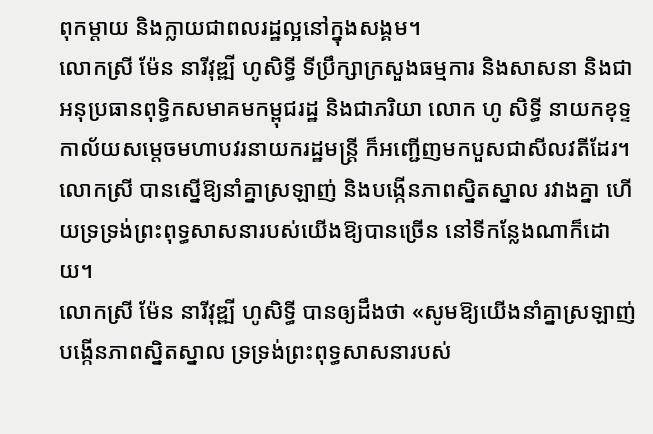ពុកម្តាយ និងក្លាយជាពលរដ្ឋល្អនៅក្នុងសង្គម។
លោកស្រី ម៉ែន នារីវុឌ្ឍី ហូសិទ្ធី ទីប្រឹក្សាក្រសួងធម្មការ និងសាសនា និងជាអនុប្រធានពុទ្ធិកសមាគមកម្ពុជរដ្ឋ និងជាភរិយា លោក ហូ សិទ្ធី នាយកខុទ្ទកាល័យសម្តេចមហាបវរនាយករដ្ឋមន្ត្រី ក៏អញ្ជើញមកបួសជាសីលវតីដែរ។
លោកស្រី បានស្នើឱ្យនាំគ្នាស្រឡាញ់ និងបង្កើនភាពស្និតស្នាល រវាងគ្នា ហើយទ្រទ្រង់ព្រះពុទ្ធសាសនារបស់យើងឱ្យបានច្រើន នៅទីកន្លែងណាក៏ដោយ។
លោកស្រី ម៉ែន នារីវុឌ្ឍី ហូសិទ្ធី បានឲ្យដឹងថា «សូមឱ្យយើងនាំគ្នាស្រឡាញ់ បង្កើនភាពស្និតស្នាល ទ្រទ្រង់ព្រះពុទ្ធសាសនារបស់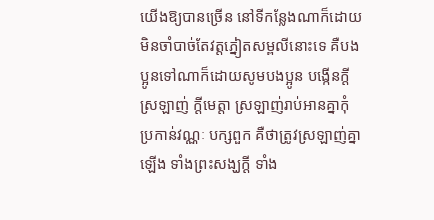យើងឱ្យបានច្រើន នៅទីកន្លែងណាក៏ដោយ មិនចាំបាច់តែវត្តភ្នៀតសម្ពលីនោះទេ គឺបងប្អូនទៅណាក៏ដោយសូមបងប្អូន បង្កើនក្ដីស្រឡាញ់ ក្ដីមេត្តា ស្រឡាញ់រាប់អានគ្នាកុំប្រកាន់វណ្ណៈ បក្សពួក គឺថាត្រូវស្រឡាញ់គ្នាឡើង ទាំងព្រះសង្ឃក្ដី ទាំង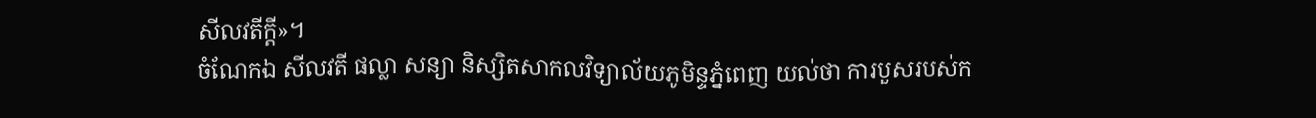សីលវតីក្ដី»។
ចំណែកឯ សីលវតី ផល្លា សន្យា និស្សិតសាកលវិទ្យាល័យភូមិន្ទភ្នំពេញ យល់ថា ការបួសរបស់ក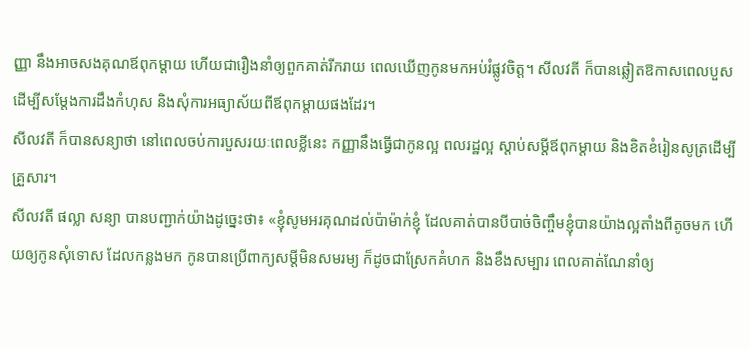ញ្ញា នឹងអាចសងគុណឪពុកម្តាយ ហើយជារឿងនាំឲ្យពួកគាត់រីករាយ ពេលឃើញកូនមកអប់រំផ្លូវចិត្ត។ សីលវតី ក៏បានឆ្លៀតឱកាសពេលបួស ដើម្បីសម្តែងការដឹងកំហុស និងសុំការអធ្យាស័យពីឪពុកម្តាយផងដែរ។
សីលវតី ក៏បានសន្យាថា នៅពេលចប់ការបួសរយៈពេលខ្លីនេះ កញ្ញានឹងធ្វើជាកូនល្អ ពលរដ្ឋល្អ ស្តាប់សម្តីឪពុកម្តាយ និងខិតខំរៀនសូត្រដើម្បីគ្រួសារ។
សីលវតី ផល្លា សន្យា បានបញ្ជាក់យ៉ាងដូច្នេះថា៖ «ខ្ញុំសូមអរគុណដល់ប៉ាម៉ាក់ខ្ញុំ ដែលគាត់បានបីបាច់ចិញ្ចឹមខ្ញុំបានយ៉ាងល្អតាំងពីតូចមក ហើយឲ្យកូនសុំទោស ដែលកន្លងមក កូនបានប្រើពាក្យសម្តីមិនសមរម្យ ក៏ដូចជាស្រែកគំហក និងខឹងសម្បារ ពេលគាត់ណែនាំឲ្យ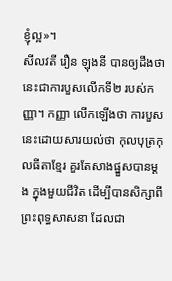ខ្ញុំល្អ»។
សីលវតី រឿន ឡុងនី បានឲ្យដឹងថា នេះជាការបួសលើកទី២ របស់កញ្ញា។ កញ្ញា លើកឡើងថា ការបួសនេះដោយសារយល់ថា កុលបុត្រកុលធីតាខ្មែរ គួរតែសាងផ្នួសបានម្តង ក្នុងមួយជីវិត ដើម្បីបានសិក្សាពីព្រះពុទ្ធសាសនា ដែលជា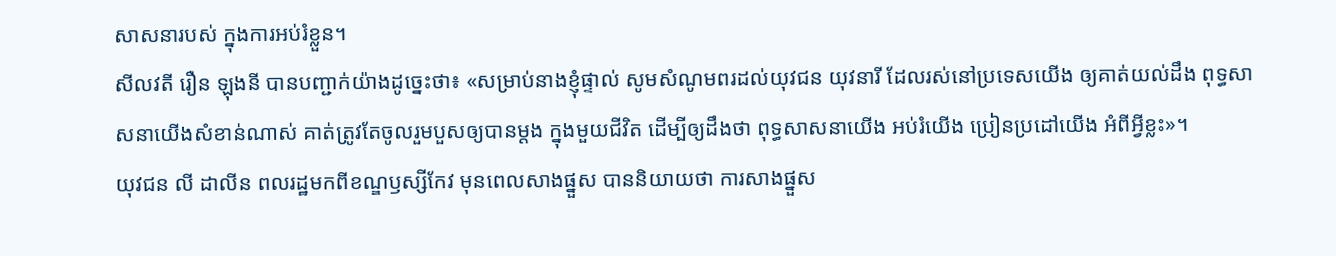សាសនារបស់ ក្នុងការអប់រំខ្លួន។
សីលវតី រឿន ឡុងនី បានបញ្ជាក់យ៉ាងដូច្នេះថា៖ «សម្រាប់នាងខ្ញុំផ្ទាល់ សូមសំណូមពរដល់យុវជន យុវនារី ដែលរស់នៅប្រទេសយើង ឲ្យគាត់យល់ដឹង ពុទ្ធសាសនាយើងសំខាន់ណាស់ គាត់ត្រូវតែចូលរួមបួសឲ្យបានម្តង ក្នុងមួយជីវិត ដើម្បីឲ្យដឹងថា ពុទ្ធសាសនាយើង អប់រំយើង ប្រៀនប្រដៅយើង អំពីអ្វីខ្លះ»។
យុវជន លី ដាលីន ពលរដ្ឋមកពីខណ្ឌឫស្សីកែវ មុនពេលសាងផ្នួស បាននិយាយថា ការសាងផ្នួស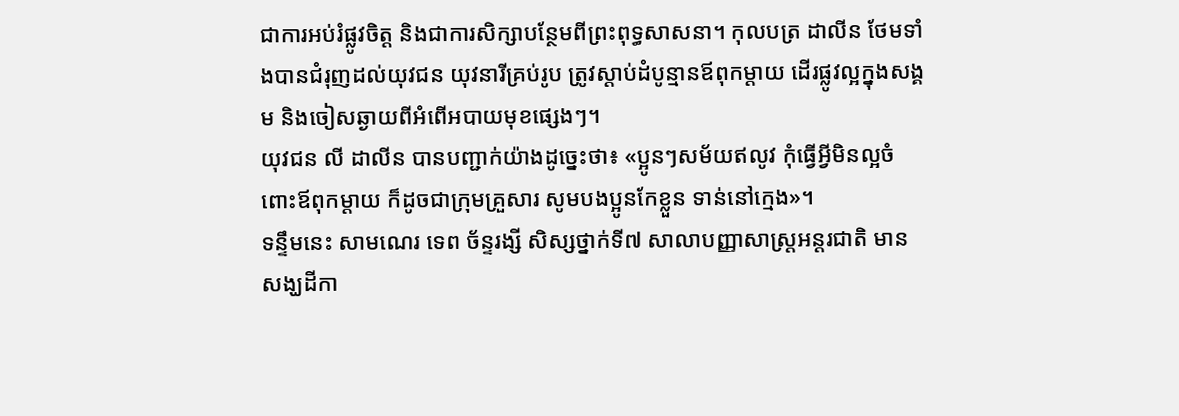ជាការអប់រំផ្លូវចិត្ត និងជាការសិក្សាបន្ថែមពីព្រះពុទ្ធសាសនា។ កុលបត្រ ដាលីន ថែមទាំងបានជំរុញដល់យុវជន យុវនារីគ្រប់រូប ត្រូវស្តាប់ដំបូន្មានឪពុកម្តាយ ដើរផ្លូវល្អក្នុងសង្គម និងចៀសឆ្ងាយពីអំពើអបាយមុខផ្សេងៗ។
យុវជន លី ដាលីន បានបញ្ជាក់យ៉ាងដូច្នេះថា៖ «ប្អូនៗសម័យឥលូវ កុំធ្វើអ្វីមិនល្អចំពោះឪពុកម្តាយ ក៏ដូចជាក្រុមគ្រួសារ សូមបងប្អូនកែខ្លួន ទាន់នៅក្មេង»។
ទន្ទឹមនេះ សាមណេរ ទេព ច័ន្ទរង្សី សិស្សថ្នាក់ទី៧ សាលាបញ្ញាសាស្ត្រអន្តរជាតិ មានសង្ឃដីកា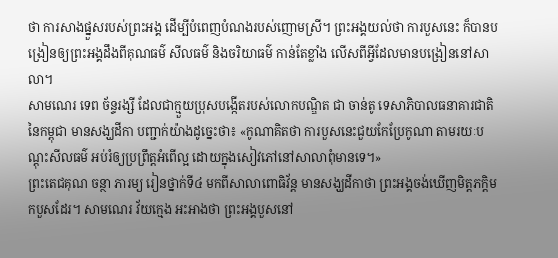ថា ការសាងផ្នួសរបស់ព្រះអង្គ ដើម្បីបំពេញបំណងរបស់ញោមស្រី។ ព្រះអង្គយល់ថា ការបួសនេះ ក៏បានបង្រៀនឲ្យព្រះអង្គដឹងពីគុណធម៌ សីលធម៌ និងចរិយាធម៌ កាន់តែខ្លាំង លើសពីអ្វីដែលមានបង្រៀននៅសាលា។
សាមណេរ ទេព ច័ន្ទរង្សី ដែលជាក្មួយប្រុសបង្កើតរបស់លោកបណ្ឌិត ជា ចាន់តូ ទេសាភិបាលធនាគារជាតិនៃកម្ពុជា មានសង្ឃដីកា បញ្ជាក់យ៉ាងដូច្នេះថា៖ «កូណាគិតថា ការបួសនេះជួយកែប្រែកូណា តាមរយៈបណ្តុះសីលធម៌ អប់រំឲ្យប្រព្រឹត្តអំពើល្អ ដោយក្នុងសៀវភៅនៅសាលាពុំមានទេ។»
ព្រះតេជគុណ ចន្ថា ភារម្យ រៀនថ្នាក់ទី៤ មកពីសាលាពោធិវ័ន្ត មានសង្ឃដីកាថា ព្រះអង្គចង់ឃើញមិត្តភក្តិមកបួសដែរ។ សាមណេរ វ័យក្មេង អះអាងថា ព្រះអង្គបួសនៅ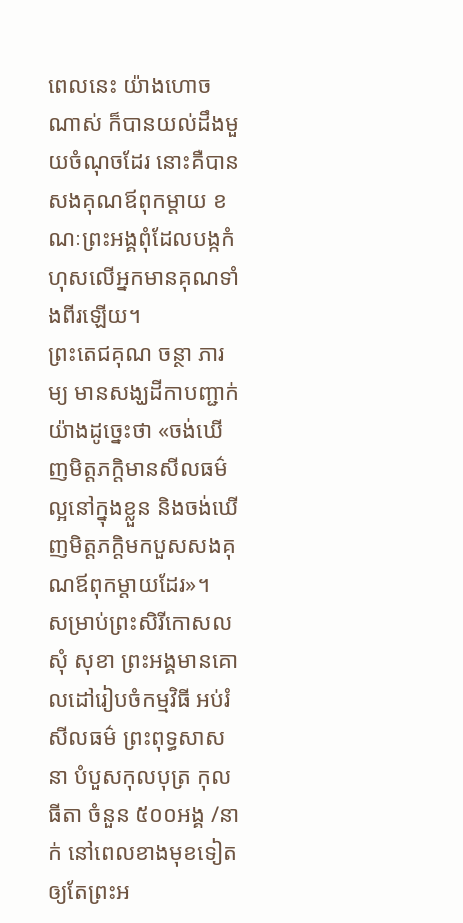ពេលនេះ យ៉ាងហោចណាស់ ក៏បានយល់ដឹងមួយចំណុចដែរ នោះគឺបានសងគុណឪពុកម្តាយ ខណៈព្រះអង្គពុំដែលបង្កកំហុសលើអ្នកមានគុណទាំងពីរឡើយ។
ព្រះតេជគុណ ចន្ថា ភារម្យ មានសង្ឃដីកាបញ្ជាក់យ៉ាងដូច្នេះថា «ចង់ឃើញមិត្តភក្តិមានសីលធម៌ល្អនៅក្នុងខ្លួន និងចង់ឃើញមិត្តភក្តិមកបួសសងគុណឪពុកម្តាយដែរ»។
សម្រាប់ព្រះសិរីកោសល សុំ សុខា ព្រះអង្គមានគោលដៅរៀបចំកម្មវិធី អប់រំ សីលធម៌ ព្រះពុទ្ធសាសនា បំបួសកុលបុត្រ កុលធីតា ចំនួន ៥០០អង្គ /នាក់ នៅពេលខាងមុខទៀត ឲ្យតែព្រះអ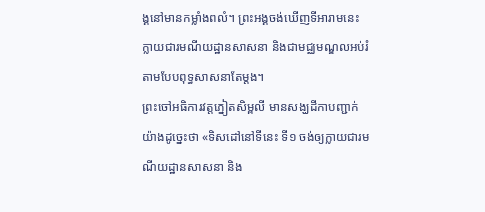ង្គនៅមានកម្លាំងពលំ។ ព្រះអង្គចង់ឃើញទីអារាមនេះ ក្លាយជារមណីយដ្ឋានសាសនា និងជាមជ្ឈមណ្ឌលអប់រំតាមបែបពុទ្ធសាសនាតែម្តង។
ព្រះចៅអធិការវត្តភ្នៀតសិម្ពលី មានសង្ឃដីកាបញ្ជាក់យ៉ាងដូច្នេះថា «ទិសដៅនៅទីនេះ ទី១ ចង់ឲ្យក្លាយជារមណីយដ្ឋានសាសនា និង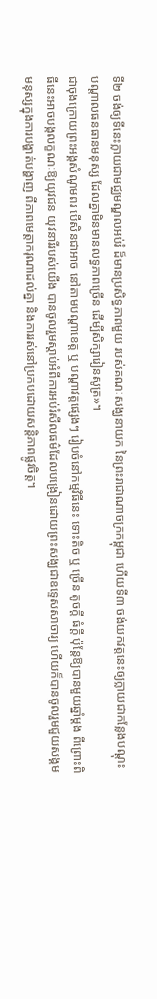ទី២ ចង់ឲ្យទីនេះក្លាយជាមជ្ឈមណ្ឌលអប់រំ ដ៏មានប្រសិទ្ធភាពមួយ របស់គណៈសង្ឃនាយក នៃព្រះរាជាណាចក្រកម្ពុជា ហើយទី៣ ចង់យកវត្តនេះឲ្យក្លាយជាកន្លែងបណ្តុះបណ្តាលធនធានមនុស្ស ដែលគ្នាមិនមានលទ្ធភាពច្រើន ដើម្បីសិក្សារៀនសូត្រ»។
ជាចុងក្រោយព្រះអង្គសំណូមពរ បើសិនជាអាច នៅតាមបណ្ដាខេត្ត ឬ បណ្ដាវត្តផ្សេងៗ រៀបចំនៅកម្មវិធីនេះ ទោះតិច ឬ ច្រើន តូចក្តី ធំក្ដី ប៉ុន្តែឱ្យបានមួយឆ្នាំម្ដង ពីព្រោះពិធីនេះអាចបង្កលក្ខណៈឱ្យយុវជន យុវនារីរបស់យើង បានចូលរួមស្ដាប់អំពីការអប់រំសីលធម៌ដែលបង្រៀនដោយព្រះសង្ឃជាឧទ្ទេសសាចារ្យ ហើយក៏បានចូលរួមជួយសង្គមមនុស្សក្នុងការបង្ហាត់បង្ហាញ ពីភាពមេត្តាករុណាដល់គ្នា និងការរស់នៅប្រកបដោយសន្តិភាពផ្លូវចិត្ត។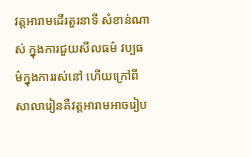វត្តអារាមដើរតួរនាទី សំខាន់ណាស់ ក្នុងការជួយសីលធម៌ វប្បធម៌ក្នុងការរស់នៅ ហើយក្រៅពីសាលារៀនគឺវត្តអារាមអាចរៀប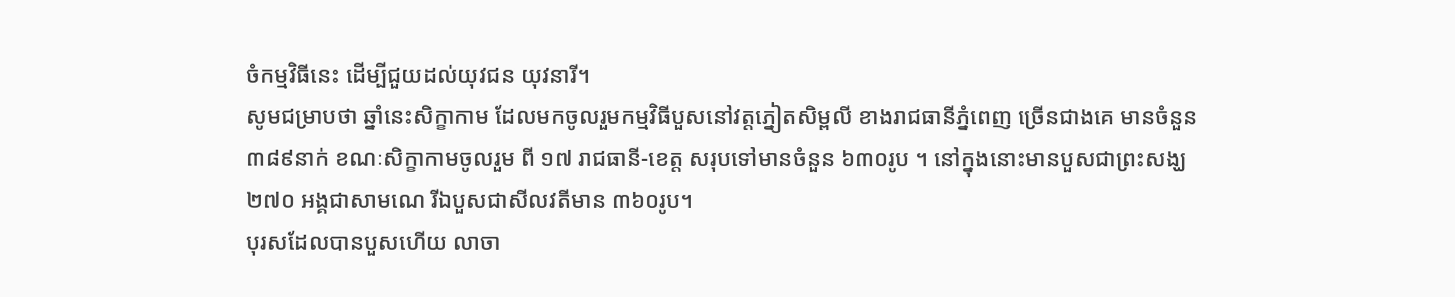ចំកម្មវិធីនេះ ដើម្បីជួយដល់យុវជន យុវនារី។
សូមជម្រាបថា ឆ្នាំនេះសិក្ខាកាម ដែលមកចូលរួមកម្មវិធីបួសនៅវត្តភ្នៀតសិម្ពលី ខាងរាជធានីភ្នំពេញ ច្រើនជាងគេ មានចំនួន ៣៨៩នាក់ ខណៈសិក្ខាកាមចូលរួម ពី ១៧ រាជធានី-ខេត្ត សរុបទៅមានចំនួន ៦៣០រូប ។ នៅក្នុងនោះមានបួសជាព្រះសង្ឃ ២៧០ អង្គជាសាមណេ រីឯបួសជាសីលវតីមាន ៣៦០រូប។
បុរសដែលបានបួសហើយ លាចា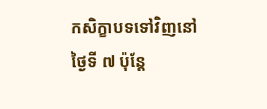កសិក្ខាបទទៅវិញនៅថ្ងៃទី ៧ ប៉ុន្តែ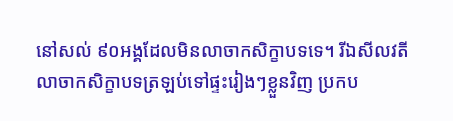នៅសល់ ៩០អង្គដែលមិនលាចាកសិក្ខាបទទេ។ រីឯសីលវតី លាចាកសិក្ខាបទត្រឡប់ទៅផ្ទះរៀងៗខ្លួនវិញ ប្រកប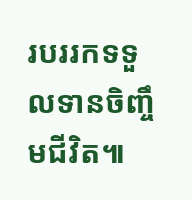របររកទទួលទានចិញ្ចឹមជីវិត៕